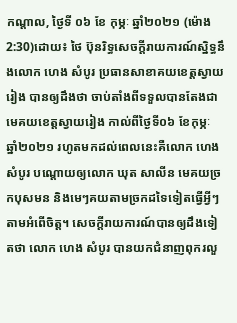កណ្តាល, ថ្ងៃទី ០៦ ខែ កុម្ភៈ ឆ្នាំ២០២១ (ម៉ោង 2:30)ដោយ៖ ថៃ ប៊ុនរិទ្ធសេចក្តីរាយការណ៍ស្និទ្ធនឹងលោក ហេង សំបូរ ប្រធានសាខាគយខេត្តស្វាយរៀង បានឲ្យដឹងថា ចាប់តាំងពីទទួលបានតែងជាមេគយខេត្តស្វាយរៀង កាល់ពីថ្ងៃទី០៦ ខែកុម្ភៈ ឆ្នាំ២០២១ រហូតមកដល់ពេលនេះគឺលោក ហេង សំបូរ បណ្តោយឲ្យលោក ឃុត សាលីន មេគយច្រកបុសមន និងមេៗគយតាមច្រកដទៃទៀតធ្វើអ្វីៗតាមអំពើចិត្ត។ សេចក្តីរាយការណ៍បានឲ្យដឹងទៀតថា លោក ហេង សំបូរ បានយកជំនាញពុករលួ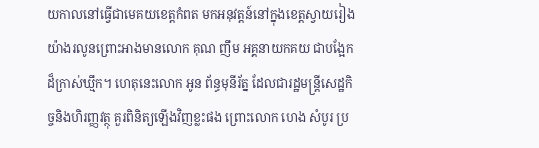យកាលនៅធ្វើជាមេគយខេត្តកំពត មកអនុវត្តន៍នៅក្នុងខេត្តស្វាយរៀង យ៉ាងរលូនព្រោះអាងមានលោក គុណ ញឹម អគ្គនាយកគយ ជាបង្អែកដ៏ក្រាស់ឃ្មឹក។ ហេតុនេះលោក អូន ព័ន្ធមុនីរ័ត្ន ដែលជារដ្ឋមន្ត្រីសេដ្ឋកិច្ចនិងហិរញ្ញវត្ថុ គួរពិនិត្យឡើងវិញខ្លះផង ព្រោះលោក ហេង សំបូរ ប្រ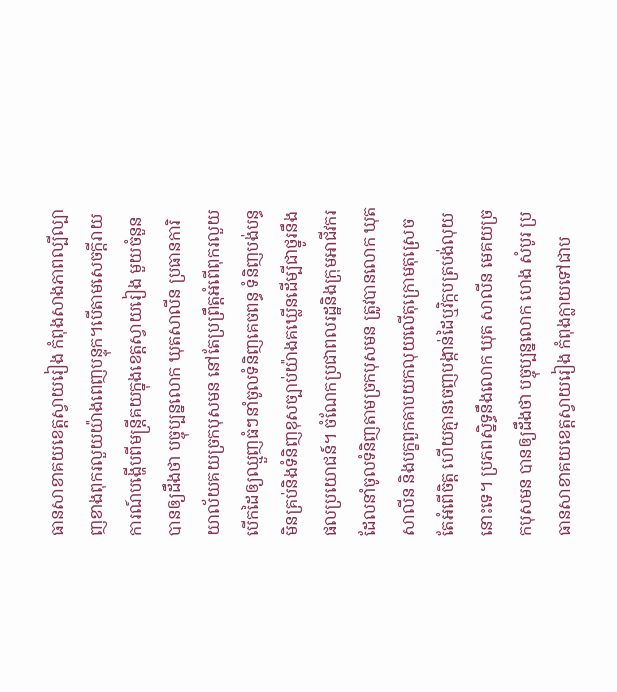ធានសាខាគយខេត្តស្វាយរៀង កំពុងសាងភាពល្បីល្បាញខាងពុករលួយយ៉ាងពេញបន្ទុក។បើតាមសេចក្តីរាយការណ៍បង្ហើបពីមន្ត្រីគយក្នុងខេត្តស្វាយរៀង មួយចំនួនបានឲ្យដឹងថា បច្ចុប្បន្នលោក ឃុតសាលីន ប្រធានការិយាល័យគយច្រកបុសមន នៅតែប្រព្រឹត្តអំពើពុករលួយបើកដៃឲ្យឈ្មួញធំៗនាំចូលទំនិញគេចពន្ធ ទំនិញបង់បន្ធមិនគ្រប់និងទំនិញខុសច្បាប់យ៉ាងគឃ្លើនដើម្បីជាថ្នូរនឹងផលប្រយោជន៍។ ចំណែកប្រជាពលរដ្ឋនិងក្រុមអាជីវករដែលនាំចូលទំនិញតាមច្រកបុសមន ត្រូវបានលោក ឃុត សាលីន និងបក្ខពួកគាបយកលុយលើតុក្រោមតុស្រេចតែអំពើចិត្ត ហើយគ្មានចេញបង្កាន់ដៃឬវិក្កបត្របង់លុយនោះទេ។ ប្រភពស្និទ្ធនឹងលោក ឃុត សាលីន មេគយច្រកបុសមន បានឲ្យដឹងថា បច្ចុប្បន្នលោក ហេង សំបូរ ប្រធានសាខាគយខេត្តស្វាយរៀង កំពុងក្លាយទៅជាប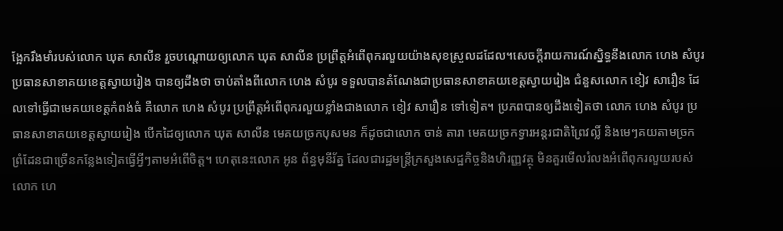ង្អែករឹងមាំរបស់លោក ឃុត សាលីន រួចបណ្តោយឲ្យលោក ឃុត សាលីន ប្រព្រឹត្តអំពើពុករលួយយ៉ាងសុខស្រួលដដែល។សេចក្តីរាយការណ៍ស្និទ្ធនឹងលោក ហេង សំបូរ ប្រធានសាខាគយខេត្តស្វាយរៀង បានឲ្យដឹងថា ចាប់តាំងពីលោក ហេង សំបូរ ទទួលបានតំណែងជាប្រធានសាខាគយខេត្តស្វាយរៀង ជំនួសលោក ខៀវ សារឿន ដែលទៅធ្វើជាមេគយខេត្តកំពង់ធំ គឺលោក ហេង សំបូរ ប្រព្រឹត្តអំពើពុករលួយខ្លាំងជាងលោក ខៀវ សារឿន ទៅទៀត។ ប្រភពបានឲ្យដឹងទៀតថា លោក ហេង សំបូរ ប្រធានសាខាគយខេត្តស្វាយរៀង បើកដៃឲ្យលោក ឃុត សាលីន មេគយច្រកបុសមន ក៏ដូចជាលោក ចាន់ តារា មេគយច្រកទ្វារអន្តរជាតិព្រៃវល្លិ៍ និងមេៗគយតាមច្រកព្រំដែនជាច្រើនកន្លែងទៀតធ្វើអ្វីៗតាមអំពើចិត្ត។ ហេតុនេះលោក អូន ព័ន្ធមុនីរ័ត្ន ដែលជារដ្ឋមន្ត្រីក្រសួងសេដ្ឋកិច្ចនិងហិរញ្ញវត្ថុ មិនគួរមើលរំលងអំពើពុករលួយរបស់លោក ហេ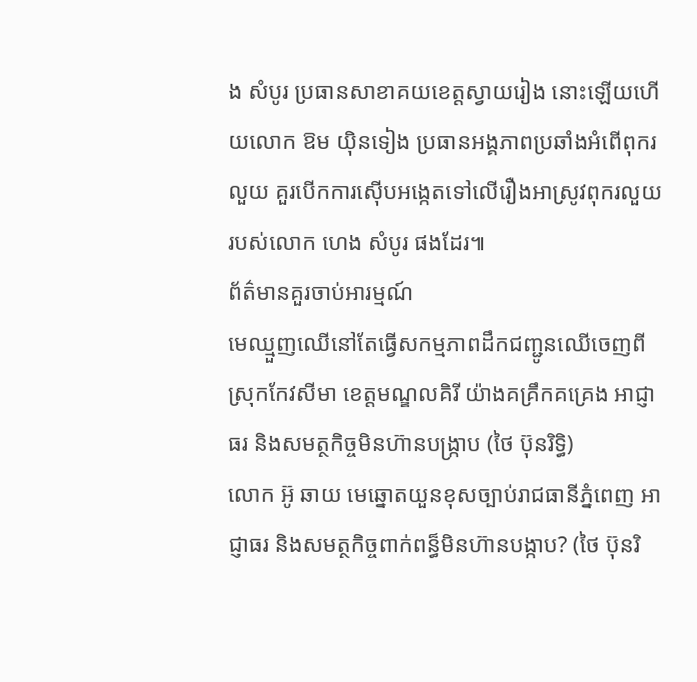ង សំបូរ ប្រធានសាខាគយខេត្តស្វាយរៀង នោះឡើយហើយលោក ឱម យ៉ិនទៀង ប្រធានអង្គភាពប្រឆាំងអំពើពុករលួយ គួរបើកការស៊ើបអង្កេតទៅលើរឿងអាស្រូវពុករលួយរបស់លោក ហេង សំបូរ ផងដែរ៕
ព័ត៌មានគួរចាប់អារម្មណ៍
មេឈ្មួញឈើនៅតែធ្វើសកម្មភាពដឹកជញ្ជូនឈើចេញពីស្រុកកែវសីមា ខេត្តមណ្ឌលគិរី យ៉ាងគគ្រឹកគគ្រេង អាជ្ញាធរ និងសមត្ថកិច្ចមិនហ៊ានបង្ក្រាប (ថៃ ប៊ុនរិទ្ធិ)
លោក អ៊ូ ឆាយ មេឆ្នោតយួនខុសច្បាប់រាជធានីភ្នំពេញ អាជ្ញាធរ និងសមត្ថកិច្ចពាក់ពន្ធ៏មិនហ៊ានបង្កាប? (ថៃ ប៊ុនរិ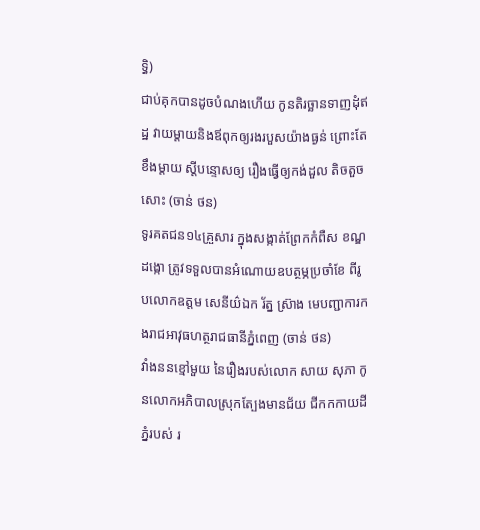ទ្ធិ)
ជាប់គុកបានដូចបំណងហើយ កូនតិរច្ឆានទាញដុំឥដ្ឋ វាយម្តាយនិងឪពុកឲ្យរងរបួសយ៉ាងធ្ងន់ ព្រោះតែខឹងម្តាយ ស្តីបន្ទោសឲ្យ រឿងធ្វើឲ្យកង់ដួល តិចតួចសោះ (ចាន់ ថន)
ទូរគតជន១៤គ្រួសារ ក្នុងសង្កាត់ព្រែកកំពឺស ខណ្ឌដង្កោ ត្រូវទទួលបានអំណោយឧបត្ថម្ភប្រចាំខែ ពីរូបលោកឧត្តម សេនីយ៌ឯក រ័ត្ន ស្រ៊ាង មេបញ្ជាការកងរាជអាវុធហត្ថរាជធានីភ្នំពេញ (ចាន់ ថន)
វាំងននខ្មៅមួយ នៃរឿងរបស់លោក សាយ សុភា កូនលោកអភិបាលស្រុកត្បែងមានជ័យ ជីកកកាយដីភ្នំរបស់ រ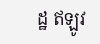ដ្ឋ ឥឡូវ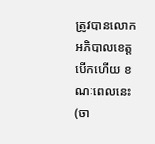ត្រូវបានលោកអភិបាលខេត្ត បើកហើយ ខណៈពេលនេះ (ចា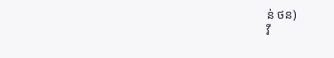ន់ ថន)
វី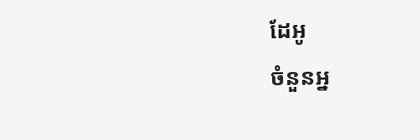ដែអូ
ចំនួនអ្ន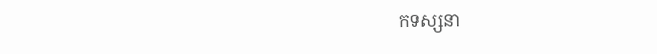កទស្សនា